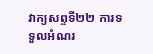វាក្យសព្ទទី២២ ការទទួលអំណរ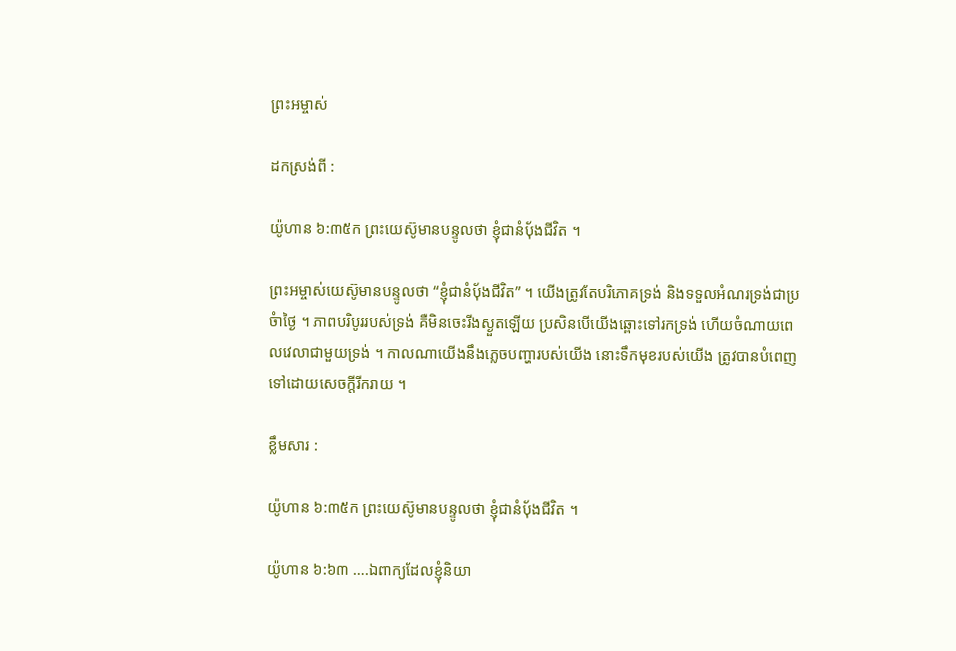ព្រះអម្ចាស់

ដកស្រង់ពី :

យ៉ូហាន ៦:៣៥ក ព្រះយេស៊ូមានបន្ទូលថា ខ្ញុំជានំប៉័ងជីវិត ។

ព្រះអម្ចាស់យេស៊ូមានបន្ទូលថា “ខ្ញុំជានំប៉័ងជីវិត” ។ យើងត្រូវតែបរិភោគទ្រង់ និងទទួលអំណរទ្រង់ជាប្រចំាថ្ងៃ ។ ភាពបរិបូររបស់ទ្រង់ គឺមិនចេះរីងស្ងួតឡើយ ប្រសិនបើយើងឆ្ពោះទៅរកទ្រង់ ហើយចំណាយពេលវេលាជាមួយទ្រង់ ។ កាលណាយើងនឹងភ្លេចបញ្ហារបស់យើង នោះទឹកមុខរបស់យើង ត្រូវបានបំពេញទៅដោយសេចក្តីរីករាយ ។

ខ្លឹមសារ :

យ៉ូហាន ៦:៣៥ក ព្រះយេស៊ូមានបន្ទូលថា ខ្ញុំជានំប៉័ងជីវិត ។

យ៉ូហាន ៦:៦៣ ….ឯពាក្យដែលខ្ញុំនិយា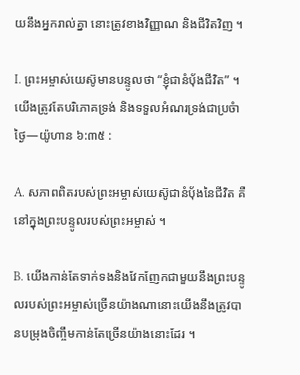យនឹងអ្នករាល់គ្នា នោះត្រូវខាងវិញ្ញាណ និងជីវិតវិញ ។

I. ព្រះអម្ចាស់យេស៊ូមានបន្ទូលថា “ខ្ញុំជានំប៉័ងជីវិត” ។ យើងត្រូវតែបរិភោគទ្រង់ និងទទួលអំណរទ្រង់ជាប្រចំាថ្ងៃ—យ៉ូហាន ៦:៣៥ :

A. សភាពពិតរបស់ព្រះអម្ចាស់យេស៊ូជានំប៉័ងនៃជីវិត គឺនៅក្នុងព្រះបន្ទូលរបស់ព្រះអម្ចាស់ ។

B. យើងកាន់តែទាក់ទងនិងវែកញែកជាមួយនឹងព្រះបន្ទូលរបស់ព្រះអម្ចាស់ច្រើនយ៉ាងណានោះយើងនឹងត្រូវបានបម្រុងចិញ្ចឹមកាន់តែច្រើនយ៉ាងនោះដែរ ។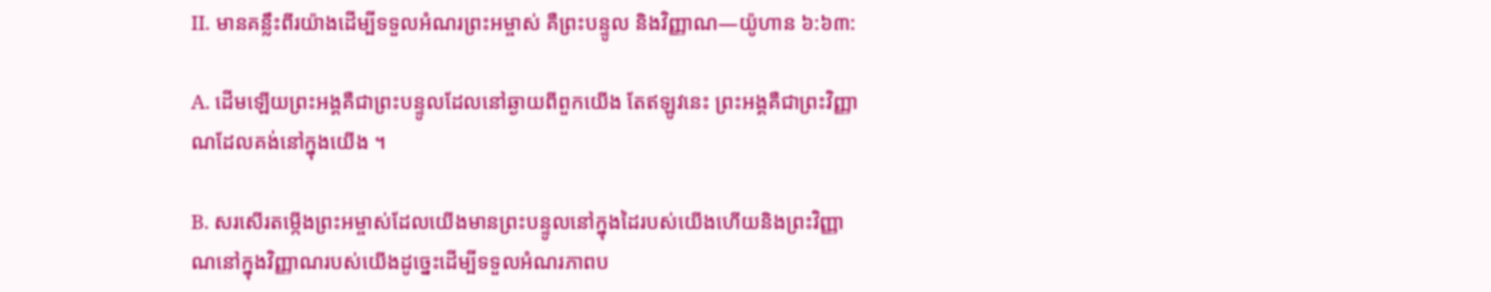II. មានគន្លឹះពីរយ៉ាងដើម្បីទទួលអំណរព្រះអម្ចាស់ គឺព្រះបន្ទូល និងវិញ្ញាណ—យ៉ូហាន ៦:៦៣:

A. ដើមឡើយព្រះអង្គគឺជាព្រះបន្ទូលដែលនៅឆ្ងាយពីពួកយើង តែឥឡូវនេះ ព្រះអង្គគឺជាព្រះវិញ្ញាណដែលគង់នៅក្នុងយើង ។

B. សរសើរតម្កើងព្រះអម្ចាស់ដែលយើងមានព្រះបន្ទូលនៅក្នុងដៃរបស់យើងហើយនិងព្រះវិញ្ញាណនៅក្នុងវិញ្ញាណរបស់យើងដូច្នេះដើម្បីទទួលអំណរភាពប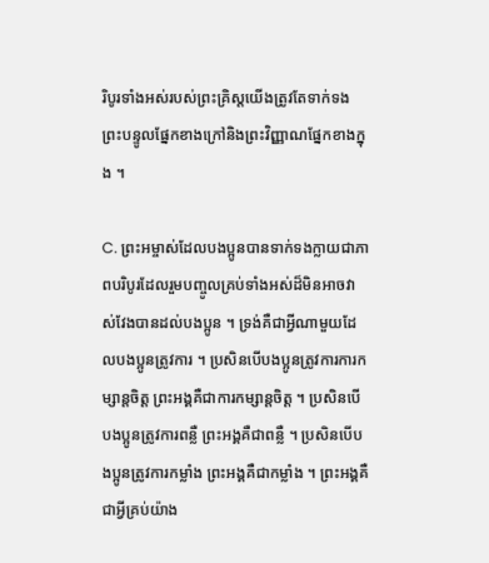រិបូរទាំងអស់របស់ព្រះគ្រិស្តយើងត្រូវតែទាក់ទងព្រះបន្ទូលផ្នែកខាងក្រៅនិងព្រះវិញ្ញាណផ្នែកខាងក្នុង ។

C. ព្រះអម្ចាស់ដែលបងប្អូនបានទាក់ទងក្លាយជាភាពបរិបូរដែលរួមបញ្ចូលគ្រប់ទាំងអស់ដ៏មិនអាចវាស់វែងបានដល់បងប្អូន ។ ទ្រង់គឺជាអ្វីណាមួយដែលបងប្អូនត្រូវការ ។ ប្រសិនបើបងប្អូនត្រូវការការកម្សាន្តចិត្ត ព្រះអង្គគឺជាការកម្សាន្តចិត្ត ។ ប្រសិនបើបងប្អូនត្រូវការពន្លឺ ព្រះអង្គគឺជាពន្លឺ ។ ប្រសិនបើបងប្អូនត្រូវការកម្លាំង ព្រះអង្គគឺជាកម្លាំង ។ ព្រះអង្គគឺជាអ្វីគ្រប់យ៉ាង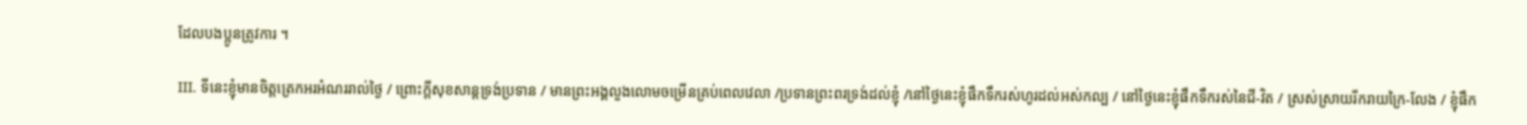ដែលបងប្អូនត្រូវការ ។

III. ទីនេះខ្ញុំមានចិត្តត្រេកអរអំណររាល់ថ្ងៃ / ព្រោះក្តីសុខសាន្តទ្រង់ប្រទាន / មានព្រះអង្គលួងលោមចម្រើនគ្រប់ពេលវេលា /ប្រទានព្រះពរទ្រង់ដល់ខ្ញុំ /នៅថ្ងៃនេះខ្ញុំផឹកទឹករស់ហូរដល់អស់កល្ប / នៅថ្ងៃនេះខ្ញុំផឹកទឹករស់នៃជី-វិត / ស្រស់ស្រាយរីករាយក្រៃ-លែង / ខ្ញុំផឹក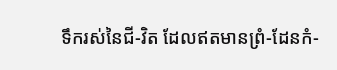ទឹករស់នៃជី-វិត ដែលឥតមានព្រំ-ដែនកំ-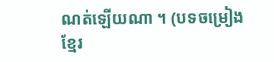ណត់ឡើយណា ។ (បទចម្រៀងខ្មែរ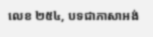លេខ ២៥៤, បទជាភាសាអង់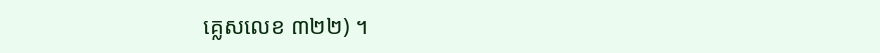គ្លេសលេខ ៣២២) ។